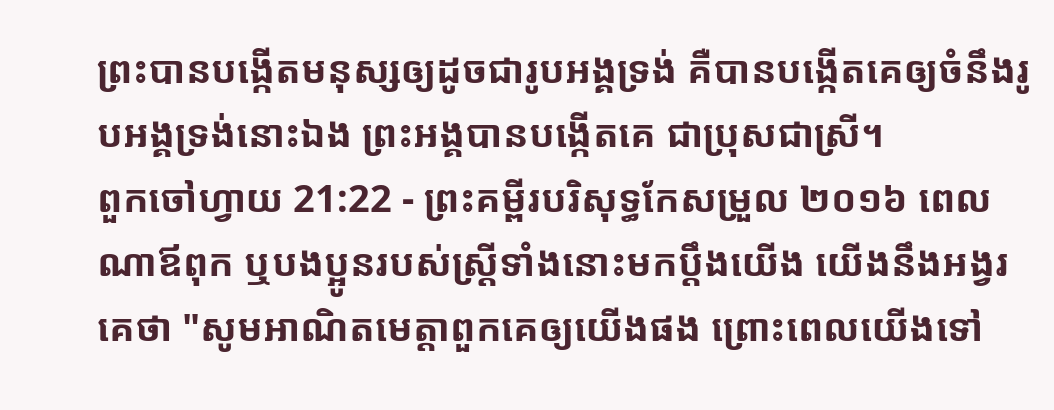ព្រះបានបង្កើតមនុស្សឲ្យដូចជារូបអង្គទ្រង់ គឺបានបង្កើតគេឲ្យចំនឹងរូបអង្គទ្រង់នោះឯង ព្រះអង្គបានបង្កើតគេ ជាប្រុសជាស្រី។
ពួកចៅហ្វាយ 21:22 - ព្រះគម្ពីរបរិសុទ្ធកែសម្រួល ២០១៦ ពេលណាឪពុក ឬបងប្អូនរបស់ស្ត្រីទាំងនោះមកប្តឹងយើង យើងនឹងអង្វរគេថា "សូមអាណិតមេត្តាពួកគេឲ្យយើងផង ព្រោះពេលយើងទៅ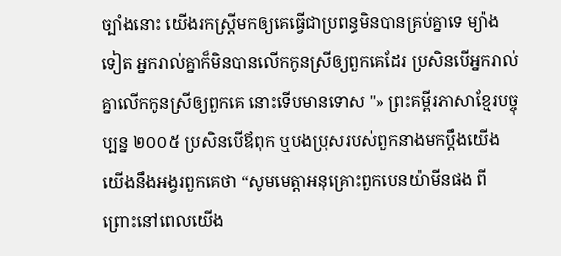ច្បាំងនោះ យើងរកស្ត្រីមកឲ្យគេធ្វើជាប្រពន្ធមិនបានគ្រប់គ្នាទេ ម្យ៉ាងទៀត អ្នករាល់គ្នាក៏មិនបានលើកកូនស្រីឲ្យពួកគេដែរ ប្រសិនបើអ្នករាល់គ្នាលើកកូនស្រីឲ្យពួកគេ នោះទើបមានទោស "» ព្រះគម្ពីរភាសាខ្មែរបច្ចុប្បន្ន ២០០៥ ប្រសិនបើឪពុក ឬបងប្រុសរបស់ពួកនាងមកប្ដឹងយើង យើងនឹងអង្វរពួកគេថា “សូមមេត្តាអនុគ្រោះពួកបេនយ៉ាមីនផង ពីព្រោះនៅពេលយើង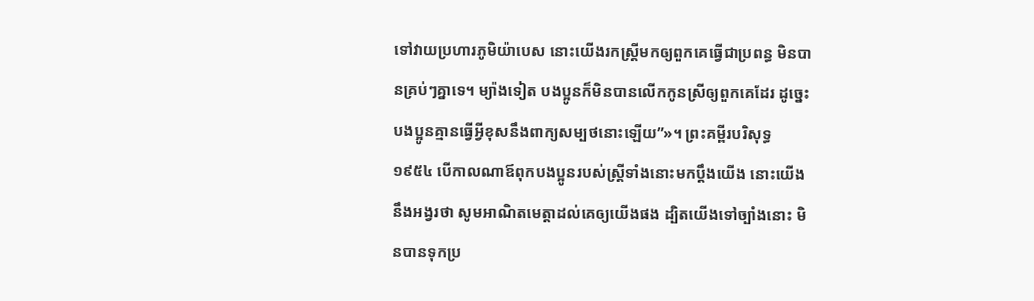ទៅវាយប្រហារភូមិយ៉ាបេស នោះយើងរកស្ត្រីមកឲ្យពួកគេធ្វើជាប្រពន្ធ មិនបានគ្រប់ៗគ្នាទេ។ ម្យ៉ាងទៀត បងប្អូនក៏មិនបានលើកកូនស្រីឲ្យពួកគេដែរ ដូច្នេះ បងប្អូនគ្មានធ្វើអ្វីខុសនឹងពាក្យសម្បថនោះឡើយ”»។ ព្រះគម្ពីរបរិសុទ្ធ ១៩៥៤ បើកាលណាឪពុកបងប្អូនរបស់ស្ត្រីទាំងនោះមកប្តឹងយើង នោះយើងនឹងអង្វរថា សូមអាណិតមេត្តាដល់គេឲ្យយើងផង ដ្បិតយើងទៅច្បាំងនោះ មិនបានទុកប្រ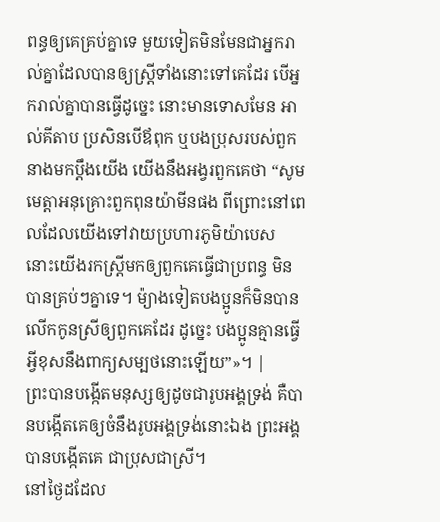ពន្ធឲ្យគេគ្រប់គ្នាទេ មួយទៀតមិនមែនជាអ្នករាល់គ្នាដែលបានឲ្យស្ត្រីទាំងនោះទៅគេដែរ បើអ្នករាល់គ្នាបានធ្វើដូច្នេះ នោះមានទោសមែន អាល់គីតាប ប្រសិនបើឪពុក ឬបងប្រុសរបស់ពួកនាងមកប្តឹងយើង យើងនឹងអង្វរពួកគេថា “សូមមេត្តាអនុគ្រោះពួកពុនយ៉ាមីនផង ពីព្រោះនៅពេលដែលយើងទៅវាយប្រហារភូមិយ៉ាបេស នោះយើងរកស្ត្រីមកឲ្យពួកគេធ្វើជាប្រពន្ធ មិនបានគ្រប់ៗគ្នាទេ។ ម៉្យាងទៀតបងប្អូនក៏មិនបានលើកកូនស្រីឲ្យពួកគេដែរ ដូច្នេះ បងប្អូនគ្មានធ្វើអ្វីខុសនឹងពាក្យសម្បថនោះឡើយ”»។ |
ព្រះបានបង្កើតមនុស្សឲ្យដូចជារូបអង្គទ្រង់ គឺបានបង្កើតគេឲ្យចំនឹងរូបអង្គទ្រង់នោះឯង ព្រះអង្គបានបង្កើតគេ ជាប្រុសជាស្រី។
នៅថ្ងៃដដែល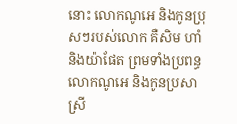នោះ លោកណូអេ និងកូនប្រុសៗរបស់លោក គឺសិម ហាំ និងយ៉ាផែត ព្រមទាំងប្រពន្ធលោកណូអេ និងកូនប្រសាស្រី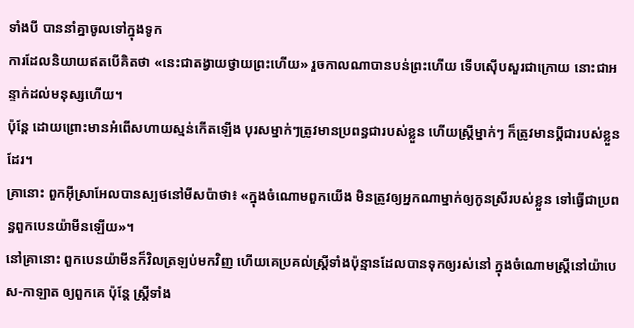ទាំងបី បាននាំគ្នាចូលទៅក្នុងទូក
ការដែលនិយាយឥតបើគិតថា «នេះជាតង្វាយថ្វាយព្រះហើយ» រួចកាលណាបានបន់ព្រះហើយ ទើបស៊ើបសួរជាក្រោយ នោះជាអន្ទាក់ដល់មនុស្សហើយ។
ប៉ុន្ដែ ដោយព្រោះមានអំពើសហាយស្មន់កើតឡើង បុរសម្នាក់ៗត្រូវមានប្រពន្ធជារបស់ខ្លួន ហើយស្រី្តម្នាក់ៗ ក៏ត្រូវមានប្តីជារបស់ខ្លួនដែរ។
គ្រានោះ ពួកអ៊ីស្រាអែលបានស្បថនៅមីសប៉ាថា៖ «ក្នុងចំណោមពួកយើង មិនត្រូវឲ្យអ្នកណាម្នាក់ឲ្យកូនស្រីរបស់ខ្លួន ទៅធ្វើជាប្រពន្ធពួកបេនយ៉ាមីនឡើយ»។
នៅគ្រានោះ ពួកបេនយ៉ាមីនក៏វិលត្រឡប់មកវិញ ហើយគេប្រគល់ស្ត្រីទាំងប៉ុន្មានដែលបានទុកឲ្យរស់នៅ ក្នុងចំណោមស្ត្រីនៅយ៉ាបេស-កាឡាត ឲ្យពួកគេ ប៉ុន្ដែ ស្ត្រីទាំង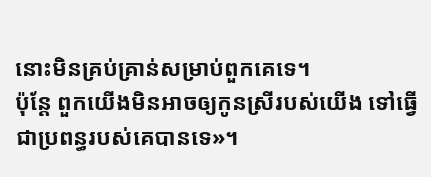នោះមិនគ្រប់គ្រាន់សម្រាប់ពួកគេទេ។
ប៉ុន្តែ ពួកយើងមិនអាចឲ្យកូនស្រីរបស់យើង ទៅធ្វើជាប្រពន្ធរបស់គេបានទេ»។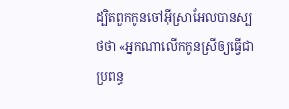ដ្បិតពួកកូនចៅអ៊ីស្រាអែលបានស្បថថា «អ្នកណាលើកកូនស្រីឲ្យធ្វើជាប្រពន្ធ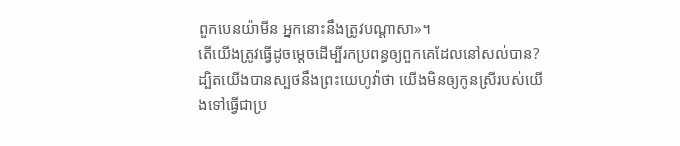ពួកបេនយ៉ាមីន អ្នកនោះនឹងត្រូវបណ្ដាសា»។
តើយើងត្រូវធ្វើដូចម្តេចដើម្បីរកប្រពន្ធឲ្យពួកគេដែលនៅសល់បាន? ដ្បិតយើងបានស្បថនឹងព្រះយេហូវ៉ាថា យើងមិនឲ្យកូនស្រីរបស់យើងទៅធ្វើជាប្រ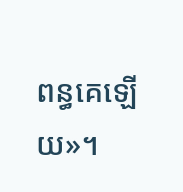ពន្ធគេឡើយ»។